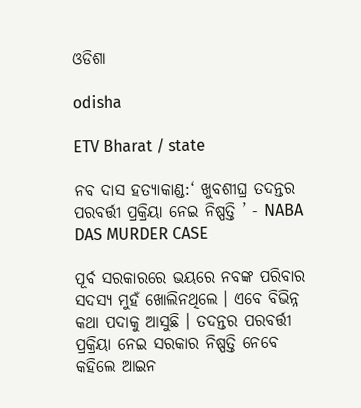ଓଡିଶା

odisha

ETV Bharat / state

ନବ ଦାସ ହତ୍ୟାକାଣ୍ଡ:‘ ଖୁବଶୀଘ୍ର ତଦନ୍ତର ପରବର୍ତ୍ତୀ ପ୍ରକ୍ରିୟା ନେଇ ନିଷ୍ପତ୍ତି ’ - NABA DAS MURDER CASE

ପୂର୍ବ ସରକାରରେ ଭୟରେ ନବଙ୍କ ପରିବାର ସଦସ୍ୟ ମୁହଁ ଖୋଲିନଥିଲେ । ଏବେ ବିଭିନ୍ନ କଥା ପଦାକୁ ଆସୁଛି । ତଦନ୍ତର ପରବର୍ତ୍ତୀ ପ୍ରକ୍ରିୟା ନେଇ ସରକାର ନିଷ୍ପତ୍ତି ନେବେ କହିଲେ ଆଇନ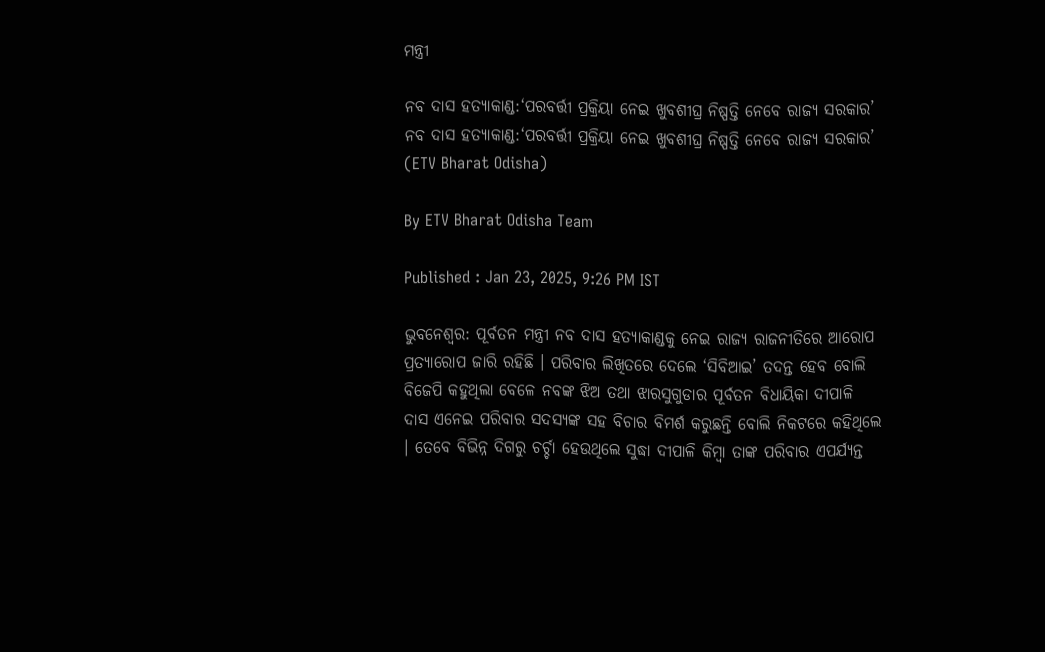ମନ୍ତ୍ରୀ

ନବ ଦାସ ହତ୍ୟାକାଣ୍ଡ:‘ପରବର୍ତ୍ତୀ ପ୍ରକ୍ରିୟା ନେଇ ଖୁବଶୀଘ୍ର ନିଷ୍ପତ୍ତି ନେବେ ରାଜ୍ୟ ସରକାର’
ନବ ଦାସ ହତ୍ୟାକାଣ୍ଡ:‘ପରବର୍ତ୍ତୀ ପ୍ରକ୍ରିୟା ନେଇ ଖୁବଶୀଘ୍ର ନିଷ୍ପତ୍ତି ନେବେ ରାଜ୍ୟ ସରକାର’ (ETV Bharat Odisha)

By ETV Bharat Odisha Team

Published : Jan 23, 2025, 9:26 PM IST

ଭୁବନେଶ୍ବର: ପୂର୍ବତନ ମନ୍ତ୍ରୀ ନବ ଦାସ ହତ୍ୟାକାଣ୍ଡକୁ ନେଇ ରାଜ୍ୟ ରାଜନୀତିରେ ଆରୋପ ପ୍ରତ୍ୟାରୋପ ଜାରି ରହିଛି । ପରିବାର ଲିଖିତରେ ଦେଲେ ‘ସିବିଆଇ’ ତଦନ୍ତ ହେବ ବୋଲି ବିଜେପି କହୁଥିଲା ବେଳେ ନବଙ୍କ ଝିଅ ତଥା ଝାରସୁଗୁଡାର ପୂର୍ବତନ ବିଧାୟିକା ଦୀପାଳି ଦାସ ଏନେଇ ପରିବାର ସଦସ୍ୟଙ୍କ ସହ ବିଚାର ବିମର୍ଶ କରୁଛନ୍ତି ବୋଲି ନିକଟରେ କହିଥିଲେ । ତେବେ ବିଭିନ୍ନ ଦିଗରୁ ଚର୍ଚ୍ଚା ହେଉଥିଲେ ସୁଦ୍ଧା ଦୀପାଳି କିମ୍ବା ତାଙ୍କ ପରିବାର ଏପର୍ଯ୍ୟନ୍ତ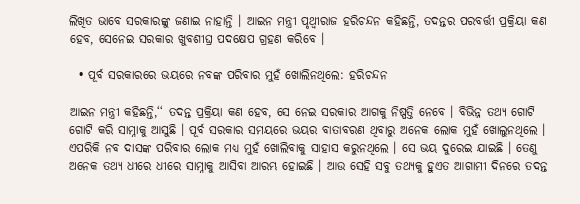ଲିଖିତ ଭାବେ ସରକାରଙ୍କୁ ଜଣାଇ ନାହାନ୍ତି । ଆଇନ ମନ୍ତ୍ରୀ ପୃଥ୍ବୀରାଜ ହରିଚନ୍ଦନ କହିଛନ୍ତି, ତଦନ୍ତର ପରବର୍ତ୍ତୀ ପ୍ରକ୍ରିୟା କଣ ହେବ, ସେନେଇ ସରକାର ଖୁବଶୀଘ୍ର ପଦକ୍ଷେପ ଗ୍ରହଣ କରିବେ ।

  • ପୂର୍ବ ସରକାରରେ ଭୟରେ ନବଙ୍କ ପରିବାର ମୁହଁ ଖୋଲିନଥିଲେ: ହରିଚନ୍ଦନ

ଆଇନ ମନ୍ତ୍ରୀ କହିଛନ୍ତି,‘‘ ତଦନ୍ତ ପ୍ରକ୍ରିୟା କଣ ହେବ, ସେ ନେଇ ସରକାର ଆଗକୁ ନିଷ୍ପତ୍ତି ନେବେ । ବିଭିନ୍ନ ତଥ୍ୟ ଗୋଟି ଗୋଟି କରି ସାମ୍ନାକୁ ଆସୁଛି । ପୂର୍ବ ସରକାର ସମୟରେ ଭୟର ବାତାବରଣ ଥିବାରୁ ଅନେକ ଲୋକ ମୁହଁ ଖୋଲୁନଥିଲେ । ଏପରିକି ନବ ଦାସଙ୍କ ପରିବାର ଲୋକ ମଧ୍ୟ ମୁହଁ ଖୋଲିବାକୁ ସାହାସ କରୁନଥିଲେ । ସେ ଭୟ ଦୁରେଇ ଯାଇଛି । ତେଣୁ ଅନେକ ତଥ୍ୟ ଧୀରେ ଧୀରେ ସାମ୍ନାକୁ ଆସିବା ଆରମ୍ଭ ହୋଇଛି । ଆଉ ସେହି ସବୁ ତଥ୍ୟକୁ ହୁଏତ ଆଗାମୀ ଦିନରେ ତଦନ୍ତ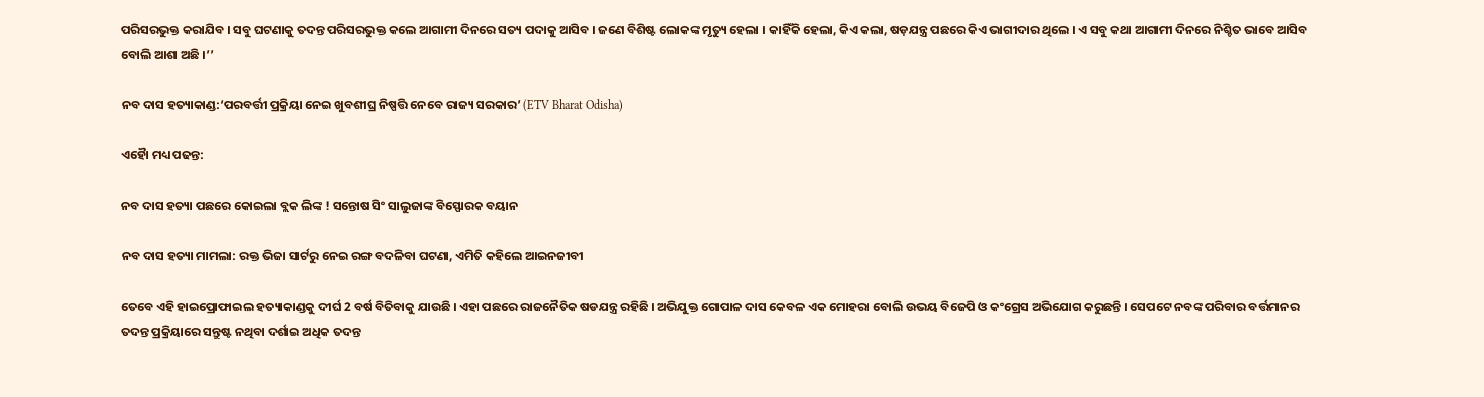ପରିସରଭୁକ୍ତ କରାଯିବ । ସବୁ ଘଟଣାକୁ ତଦନ୍ତ ପରିସରଭୁକ୍ତ କଲେ ଆଗାମୀ ଦିନରେ ସତ୍ୟ ପଦାକୁ ଆସିବ । ଜଣେ ବିଶିଷ୍ଟ ଲୋକଙ୍କ ମୃତ୍ୟୁ ହେଲା । କାହିଁକି ହେଲା, କିଏ କଲା, ଷଡ଼ଯନ୍ତ୍ର ପଛରେ କିଏ ଭାଗୀଦାର ଥିଲେ । ଏ ସବୁ କଥା ଆଗାମୀ ଦିନରେ ନିଶ୍ଚିତ ଭାବେ ଆସିବ ବୋଲି ଆଶା ଅଛି ।’’

ନବ ଦାସ ହତ୍ୟାକାଣ୍ଡ:‘ପରବର୍ତ୍ତୀ ପ୍ରକ୍ରିୟା ନେଇ ଖୁବଶୀଘ୍ର ନିଷ୍ପତ୍ତି ନେବେ ରାଜ୍ୟ ସରକାର’ (ETV Bharat Odisha)

ଏହୈା ମଧ୍ୟ ପଢନ୍ତ:

ନବ ଦାସ ହତ୍ୟା ପଛରେ କୋଇଲା ବ୍ଲକ ଲିଙ୍କ ! ସନ୍ତୋଷ ସିଂ ସାଲୁଜାଙ୍କ ବିସ୍ଫୋରକ ବୟାନ

ନବ ଦାସ ହତ୍ୟା ମାମଲା: ରକ୍ତ ଭିଜା ସାର୍ଟରୁ ନେଇ ରଙ୍ଗ ବଦଳିବା ଘଟଣା, ଏମିତି କହିଲେ ଆଇନଜୀବୀ

ତେବେ ଏହି ହାଇପ୍ରୋଫାଇଲ ହତ୍ୟାକାଣ୍ଡକୁ ଦୀର୍ଘ 2 ବର୍ଷ ବିତିବାକୁ ଯାଉଛି । ଏହା ପଛରେ ରାଜନୈତିକ ଷଡଯନ୍ତ୍ର ରହିଛି । ଅଭିଯୁକ୍ତ ଗୋପାଳ ଦାସ କେବଳ ଏକ ମୋହରା ବୋଲି ଉଭୟ ବିଜେପି ଓ କଂଗ୍ରେସ ଅଭିଯୋଗ କରୁଛନ୍ତି । ସେପଟେ ନବଙ୍କ ପରିବାର ବର୍ତ୍ତମାନର ତଦନ୍ତ ପ୍ରକ୍ରିୟାରେ ସନ୍ତୁଷ୍ଟ ନଥିବା ଦର୍ଶାଇ ଅଧିକ ତଦନ୍ତ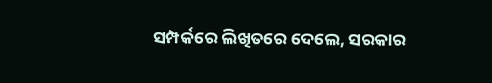ସମ୍ପର୍କରେ ଲିଖିତରେ ଦେଲେ, ସରକାର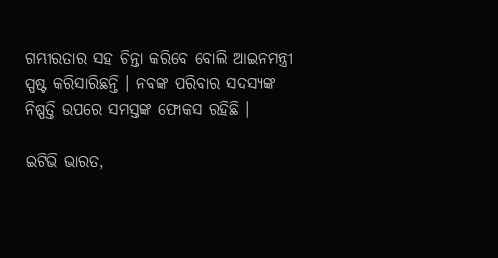ଗମ୍ଭୀରତାର ସହ ଚିନ୍ତା କରିବେ ବୋଲି ଆଇନମନ୍ତ୍ରୀ ସ୍ପଷ୍ଟ କରିସାରିଛନ୍ତି । ନବଙ୍କ ପରିବାର ସଦସ୍ୟଙ୍କ ନିଷ୍ପତ୍ତି ଉପରେ ସମସ୍ତଙ୍କ ଫୋକସ ରହିଛି ।

ଇଟିଭି ଭାରତ,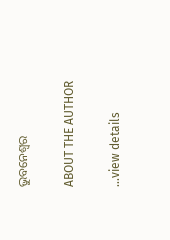ଭୁବନେଶ୍ବର

ABOUT THE AUTHOR

...view details